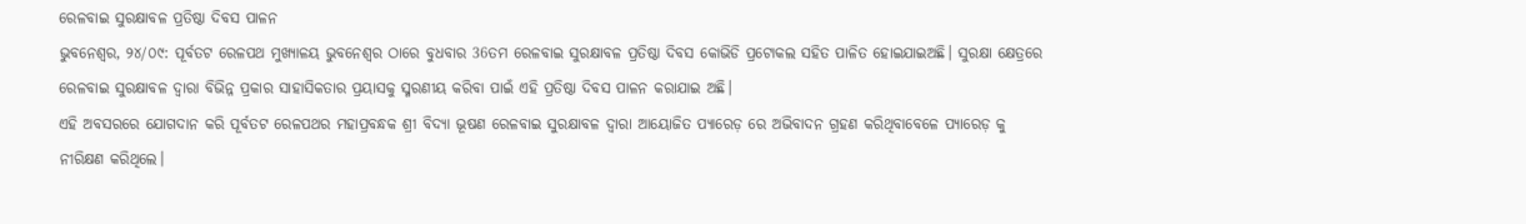ରେଳବାଇ ସୁରକ୍ଷାବଳ ପ୍ରତିଷ୍ଠା ଦିବସ ପାଳନ
ଭୁବନେଶ୍ୱର, ୨୪/୦୯: ପୂର୍ବତଟ ରେଳପଥ ମୁଖ୍ୟାଳୟ ଭୁବନେଶ୍ୱର ଠାରେ ବୁଧବାର 36ତମ ରେଳବାଇ ସୁରକ୍ଷାବଳ ପ୍ରତିଷ୍ଠା ଦିବସ କୋଭିଡି ପ୍ରଟୋକଲ ସହିତ ପାଳିତ ହୋଇଯାଇଅଛି। ସୁରକ୍ଷା କ୍ଷେତ୍ରରେ ରେଳବାଇ ସୁରକ୍ଷାବଳ ଦ୍ୱାରା ବିଭିନ୍ନ ପ୍ରକାର ସାହାସିକତାର ପ୍ରୟାସକୁ ସ୍ମରଣୀୟ କରିବା ପାଇଁ ଏହି ପ୍ରତିଷ୍ଠା ଦିବସ ପାଳନ କରାଯାଇ ଅଛି।
ଏହି ଅବସରରେ ଯୋଗଦାନ କରି ପୂର୍ବତଟ ରେଳପଥର ମହାପ୍ରବନ୍ଧକ ଶ୍ରୀ ବିଦ୍ୟା ଭୂଷଣ ରେଳବାଇ ସୁରକ୍ଷାବଳ ଦ୍ୱାରା ଆୟୋଜିତ ପ୍ୟାରେଡ଼ ରେ ଅଭିବାଦନ ଗ୍ରହଣ କରିଥିବାବେଳେ ପ୍ୟାରେଡ଼ କୁ ନୀରିକ୍ଷଣ କରିଥିଲେ।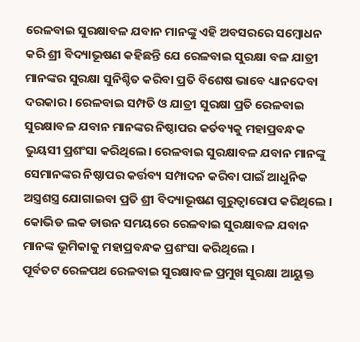ରେଳବାଇ ସୁରକ୍ଷାବଳ ଯବାନ ମାନଙ୍କୁ ଏହି ଅବସରରେ ସମ୍ବୋଧନ କରି ଶ୍ରୀ ବିଦ୍ୟାଭୂଷଣ କହିଛନ୍ତି ଯେ ରେଳବାଇ ସୁରକ୍ଷା ବଳ ଯାତ୍ରୀ ମାନଙ୍କର ସୁରକ୍ଷା ସୁନିଶ୍ଚିତ କରିବା ପ୍ରତି ବିଶେଷ ଭାବେ ଧ୍ୟାନଦେବା ଦରକାର । ରେଳବାଇ ସମ୍ପତି ଓ ଯାତ୍ରୀ ସୁରକ୍ଷା ପ୍ରତି ରେଳବାଇ ସୁରକ୍ଷାବଳ ଯବାନ ମାନଙ୍କର ନିଷ୍ଠାପର କର୍ତବ୍ୟକୁ ମହାପ୍ରବନ୍ଧକ ଭୁୟସୀ ପ୍ରଶଂସା କରିଥିଲେ। ରେଳବାଇ ସୁରକ୍ଷାବଳ ଯବାନ ମାନଙ୍କୁ ସେମାନଙ୍କର ନିଷ୍ଠାପର କର୍ତ୍ତବ୍ୟ ସମ୍ପାଦନ କରିବା ପାଇଁ ଆଧୁନିକ ଅସ୍ତ୍ରଶସ୍ତ୍ର ଯୋଗାଇବା ପ୍ରତି ଶ୍ରୀ ବିଦ୍ୟାଭୂଷଣ ଗୁରୁତ୍ୱାରୋପ କରିଥିଲେ । କୋଭିଡ ଲକ ଡାଉନ ସମୟରେ ରେଳବାଇ ସୁରକ୍ଷାବଳ ଯବାନ ମାନଙ୍କ ଭୂମିକାକୁ ମହାପ୍ରବନ୍ଧକ ପ୍ରଶଂସା କରିଥିଲେ ।
ପୂର୍ବତଟ ରେଳପଥ ରେଳବାଇ ସୁରକ୍ଷାବଳ ପ୍ରମୁଖ ସୁରକ୍ଷା ଆୟୁକ୍ତ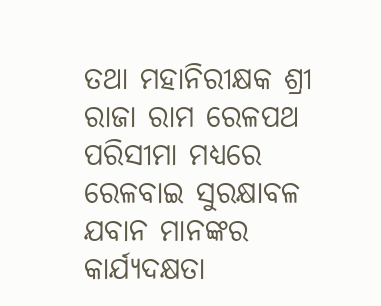ତଥା ମହାନିରୀକ୍ଷକ ଶ୍ରୀ ରାଜା ରାମ ରେଳପଥ ପରିସୀମା ମଧ୍ୟରେ ରେଳବାଇ ସୁରକ୍ଷାବଳ ଯବାନ ମାନଙ୍କର କାର୍ଯ୍ୟଦକ୍ଷତା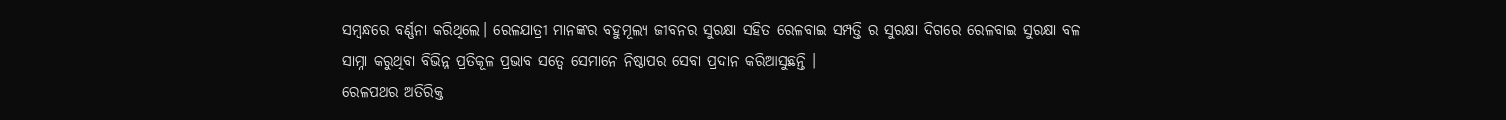ସମ୍ବନ୍ଧରେ ବର୍ଣ୍ଣନା କରିଥିଲେ। ରେଳଯାତ୍ରୀ ମାନଙ୍କର ବହୁମୂଲ୍ୟ ଜୀବନର ସୁରକ୍ଷା ସହିତ ରେଳବାଇ ସମ୍ପତ୍ତି ର ସୁରକ୍ଷା ଦିଗରେ ରେଳବାଇ ସୁରକ୍ଷା ବଳ ସାମ୍ନା କରୁଥିବା ବିଭିନ୍ନ ପ୍ରତିକୂଳ ପ୍ରଭାବ ସତ୍ୱେ ସେମାନେ ନିଷ୍ଠାପର ସେବା ପ୍ରଦାନ କରିଆସୁଛନ୍ତି ।
ରେଳପଥର ଅତିରିକ୍ତ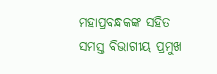ମହାପ୍ରବନ୍ଧକଙ୍କ ସହିତ ସମସ୍ତ ବିଭାଗୀୟ ପ୍ରମୁଖ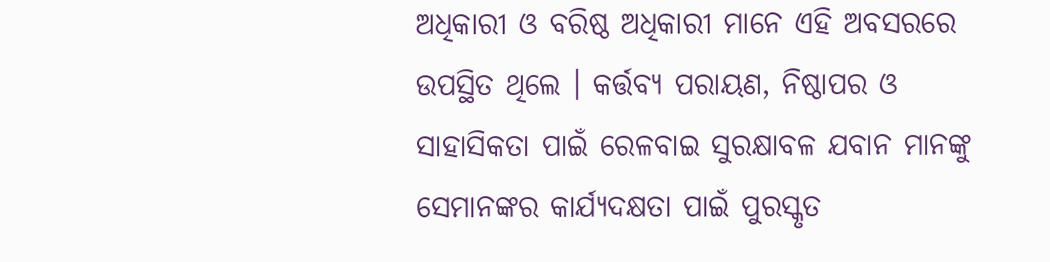ଅଧିକାରୀ ଓ ବରିଷ୍ଠ ଅଧିକାରୀ ମାନେ ଏହି ଅବସରରେ ଉପସ୍ଥିତ ଥିଲେ । କର୍ତ୍ତବ୍ୟ ପରାୟଣ, ନିଷ୍ଠାପର ଓ ସାହାସିକତା ପାଇଁ ରେଳବାଇ ସୁରକ୍ଷାବଳ ଯବାନ ମାନଙ୍କୁ ସେମାନଙ୍କର କାର୍ଯ୍ୟଦକ୍ଷତା ପାଇଁ ପୁରସ୍କୃତ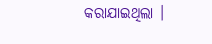କରାଯାଇଥିଲା ।